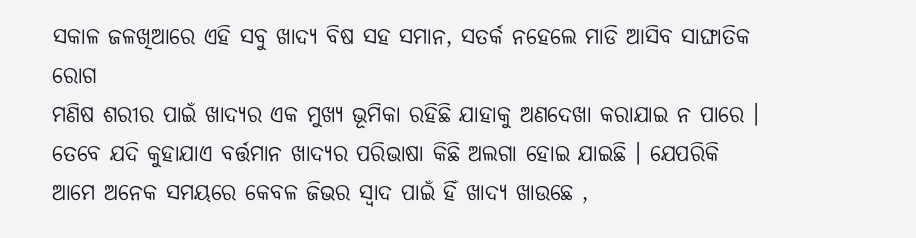ସକାଳ ଜଳଖିଆରେ ଏହି ସବୁ ଖାଦ୍ୟ ବିଷ ସହ ସମାନ, ସତର୍କ ନହେଲେ ମାଡି ଆସିବ ସାଙ୍ଘାତିକ ରୋଗ
ମଣିଷ ଶରୀର ପାଇଁ ଖାଦ୍ୟର ଏକ ମୁଖ୍ୟ ଭୂମିକା ରହିଛି ଯାହାକୁ ଅଣଦେଖା କରାଯାଇ ନ ପାରେ । ତେବେ ଯଦି କୁହାଯାଏ ବର୍ତ୍ତମାନ ଖାଦ୍ୟର ପରିଭାଷା କିଛି ଅଲଗା ହୋଇ ଯାଇଛି । ଯେପରିକି ଆମେ ଅନେକ ସମୟରେ କେବଳ ଜିଭର ସ୍ଵାଦ ପାଇଁ ହିଁ ଖାଦ୍ୟ ଖାଉଛେ ,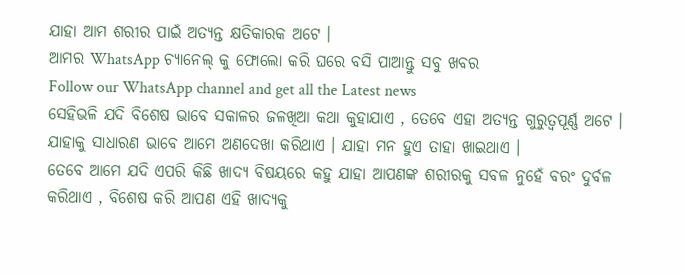ଯାହା ଆମ ଶରୀର ପାଇଁ ଅତ୍ୟନ୍ତ କ୍ଷତିକାରକ ଅଟେ ।
ଆମର WhatsApp ଚ୍ୟାନେଲ୍ କୁ ଫୋଲୋ କରି ଘରେ ବସି ପାଆନ୍ତୁ ସବୁ ଖବର
Follow our WhatsApp channel and get all the Latest news
ସେହିଭଳି ଯଦି ବିଶେଷ ଭାବେ ସକାଳର ଜଳଖିଆ କଥା କୁହାଯାଏ , ତେବେ ଏହା ଅତ୍ୟନ୍ତ ଗୁରୁତ୍ବପୂର୍ଣ୍ଣ ଅଟେ । ଯାହାକୁ ସାଧାରଣ ଭାବେ ଆମେ ଅଣଦେଖା କରିଥାଏ । ଯାହା ମନ ହୁଏ ତାହା ଖାଇଥାଏ ।
ତେବେ ଆମେ ଯଦି ଏପରି କିଛି ଖାଦ୍ୟ ବିଷୟରେ କହୁ ଯାହା ଆପଣଙ୍କ ଶରୀରକୁ ସବଳ ନୁହେଁ ବରଂ ଦୁର୍ବଳ କରିଥାଏ , ବିଶେଷ କରି ଆପଣ ଏହି ଖାଦ୍ୟକୁ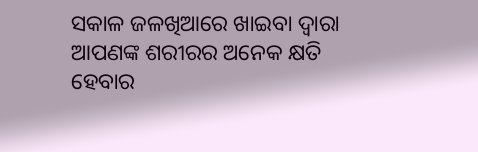ସକାଳ ଜଳଖିଆରେ ଖାଇବା ଦ୍ଵାରା ଆପଣଙ୍କ ଶରୀରର ଅନେକ କ୍ଷତି ହେବାର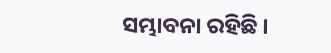ସମ୍ଭାବନା ରହିଛି ।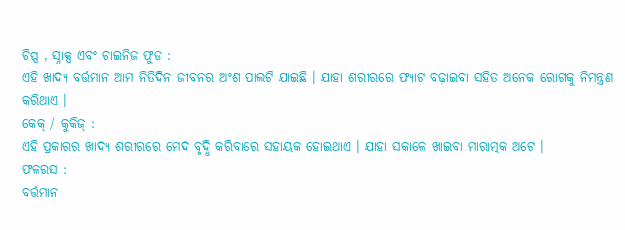ଚିପ୍ସ , ସ୍ନାକ୍ସ ଏବଂ ଚାଇନିଜ ଫୁଡ :
ଏହି ଖାଦ୍ୟ ବର୍ତ୍ତମାନ ଆମ ନିତିଦିନ ଜୀବନର ଅଂଶ ପାଲଟି ଯାଇଛି । ଯାହା ଶରୀରରେ ଫ୍ୟାଟ ବଢ଼ାଇବା ସହିତ ଅନେକ ରୋଗକୁ ନିମନ୍ତ୍ରଣ କରିଥାଏ ।
କେକ୍ / କୁକିଜ୍ :
ଏହି ପ୍ରକାରର ଖାଦ୍ୟ ଶରୀରରେ ମେଦ ବୃଦ୍ଧି କରିବାରେ ସହାୟକ ହୋଇଥାଏ । ଯାହା ସକାଳେ ଖାଇବା ମାରାତ୍ମକ ଅଟେ ।
ଫଳରସ :
ବର୍ତ୍ତମାନ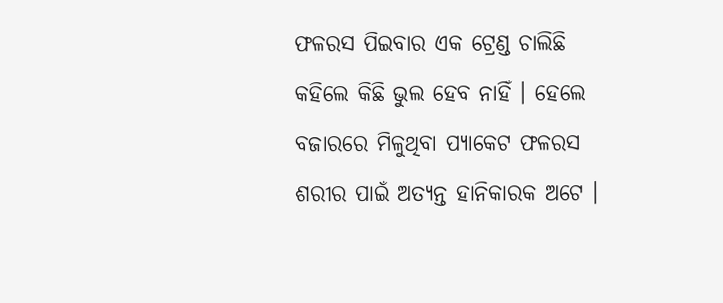ଫଳରସ ପିଇବାର ଏକ ଟ୍ରେଣ୍ଡ ଚାଲିଛି କହିଲେ କିଛି ଭୁଲ ହେବ ନାହିଁ । ହେଲେ ବଜାରରେ ମିଳୁଥିବା ପ୍ୟାକେଟ ଫଳରସ ଶରୀର ପାଇଁ ଅତ୍ୟନ୍ତ ହାନିକାରକ ଅଟେ ।